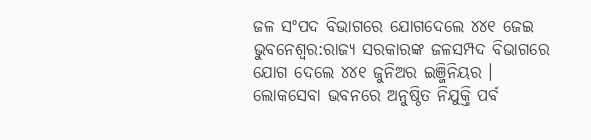ଜଳ ସଂପଦ ବିଭାଗରେ ଯୋଗଦେଲେ ୪୪୧ ଜେଇ ଭୁବନେଶ୍ବର:ରାଜ୍ୟ ସରକାରଙ୍କ ଜଳସମ୍ପଦ ବିଭାଗରେ ଯୋଗ ଦେଲେ ୪୪୧ ଜୁନିଅର ଇଞ୍ଜିନିୟର । ଲୋକସେବା ଭବନରେ ଅନୁଷ୍ଠିତ ନିଯୁକ୍ତି ପର୍ବ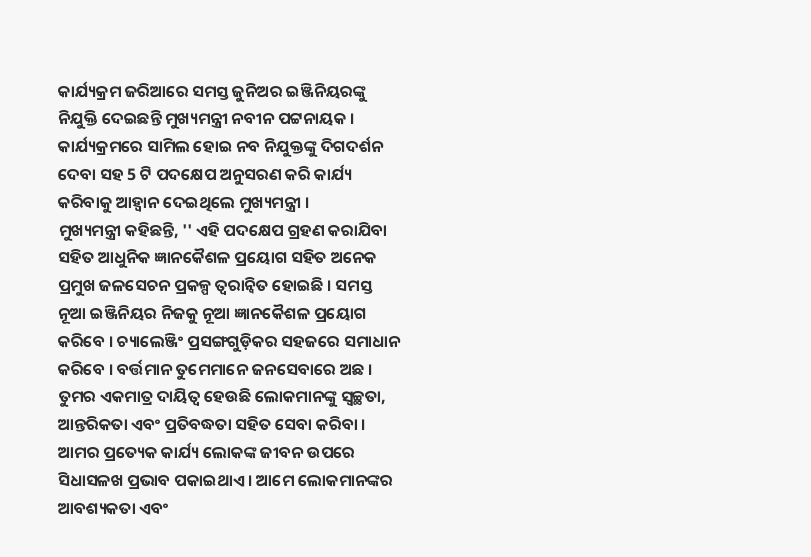କାର୍ଯ୍ୟକ୍ରମ ଜରିଆରେ ସମସ୍ତ ଜୁନିଅର ଇଞ୍ଜିନିୟରଙ୍କୁ ନିଯୁକ୍ତି ଦେଇଛନ୍ତି ମୁଖ୍ୟମନ୍ତ୍ରୀ ନବୀନ ପଟ୍ଟନାୟକ । କାର୍ଯ୍ୟକ୍ରମରେ ସାମିଲ ହୋଇ ନବ ନିଯୁକ୍ତଙ୍କୁ ଦିଗଦର୍ଶନ ଦେବା ସହ 5 ଟି ପଦକ୍ଷେପ ଅନୁସରଣ କରି କାର୍ଯ୍ୟ କରିବାକୁ ଆହ୍ୱାନ ଦେଇଥିଲେ ମୁଖ୍ୟମନ୍ତ୍ରୀ ।
ମୁଖ୍ୟମନ୍ତ୍ରୀ କହିଛନ୍ତି, '' ଏହି ପଦକ୍ଷେପ ଗ୍ରହଣ କରାଯିବା ସହିତ ଆଧୁନିକ ଜ୍ଞାନକୈଶଳ ପ୍ରୟୋଗ ସହିତ ଅନେକ ପ୍ରମୁଖ ଜଳସେଚନ ପ୍ରକଳ୍ପ ତ୍ୱରାନ୍ୱିତ ହୋଇଛି । ସମସ୍ତ ନୂଆ ଇଞ୍ଜିନିୟର ନିଜକୁ ନୂଆ ଜ୍ଞାନକୈଶଳ ପ୍ରୟୋଗ କରିବେ । ଚ୍ୟାଲେଞ୍ଜିଂ ପ୍ରସଙ୍ଗଗୁଡ଼ିକର ସହଜରେ ସମାଧାନ କରିବେ । ବର୍ତ୍ତମାନ ତୁମେମାନେ ଜନସେବାରେ ଅଛ । ତୁମର ଏକମାତ୍ର ଦାୟିତ୍ବ ହେଉଛି ଲୋକମାନଙ୍କୁ ସ୍ୱଚ୍ଛତା, ଆନ୍ତରିକତା ଏବଂ ପ୍ରତିବଦ୍ଧତା ସହିତ ସେବା କରିବା । ଆମର ପ୍ରତ୍ୟେକ କାର୍ଯ୍ୟ ଲୋକଙ୍କ ଜୀବନ ଉପରେ ସିଧାସଳଖ ପ୍ରଭାବ ପକାଇଥାଏ । ଆମେ ଲୋକମାନଙ୍କର ଆବଶ୍ୟକତା ଏବଂ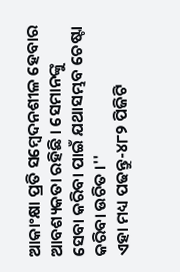ଆକାଂକ୍ଷା ପ୍ରତି ସମ୍ବେଦନଶୀଳ ହେବାର ଆବଶ୍ୟକତା ରହିଛି । ସେମାନଙ୍କୁ ସେବା କରିବା ପାଇଁ ଯଥାସମ୍ଭବ ଚେଷ୍ଟା କରିବା ଉଚିତ ।''
ଏହା ମଧ୍ୟ ପଢନ୍ତୁ-୪୮୨ ପିଜିଟି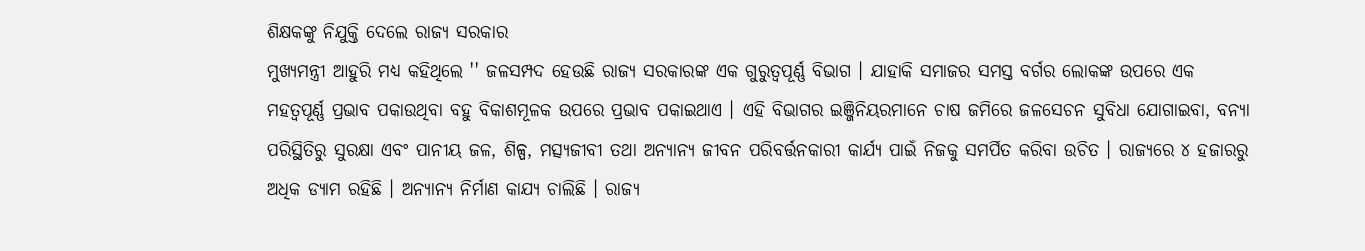ଶିକ୍ଷକଙ୍କୁ ନିଯୁକ୍ତି ଦେଲେ ରାଜ୍ୟ ସରକାର
ମୁଖ୍ୟମନ୍ତ୍ରୀ ଆହୁରି ମଧ୍ୟ କହିଥିଲେ '' ଜଳସମ୍ପଦ ହେଉଛି ରାଜ୍ୟ ସରକାରଙ୍କ ଏକ ଗୁରୁତ୍ୱପୂର୍ଣ୍ଣ ବିଭାଗ । ଯାହାକି ସମାଜର ସମସ୍ତ ବର୍ଗର ଲୋକଙ୍କ ଉପରେ ଏକ ମହତ୍ବପୂର୍ଣ୍ଣ ପ୍ରଭାବ ପକାଉଥିବା ବହୁ ବିକାଶମୂଳକ ଉପରେ ପ୍ରଭାବ ପକାଇଥାଏ । ଏହି ବିଭାଗର ଇଞ୍ଜିନିୟରମାନେ ଚାଷ ଜମିରେ ଜଳସେଚନ ସୁବିଧା ଯୋଗାଇବା, ବନ୍ୟା ପରିସ୍ଥିତିରୁ ସୁରକ୍ଷା ଏବଂ ପାନୀୟ ଜଳ, ଶିଳ୍ପ, ମତ୍ସ୍ୟଜୀବୀ ତଥା ଅନ୍ୟାନ୍ୟ ଜୀବନ ପରିବର୍ତ୍ତନକାରୀ କାର୍ଯ୍ୟ ପାଇଁ ନିଜକୁ ସମର୍ପିତ କରିବା ଉଚିତ । ରାଜ୍ୟରେ ୪ ହଜାରରୁ ଅଧିକ ଡ୍ୟାମ ରହିଛି । ଅନ୍ୟାନ୍ୟ ନିର୍ମାଣ କାଯ୍ୟ ଚାଲିଛି । ରାଜ୍ୟ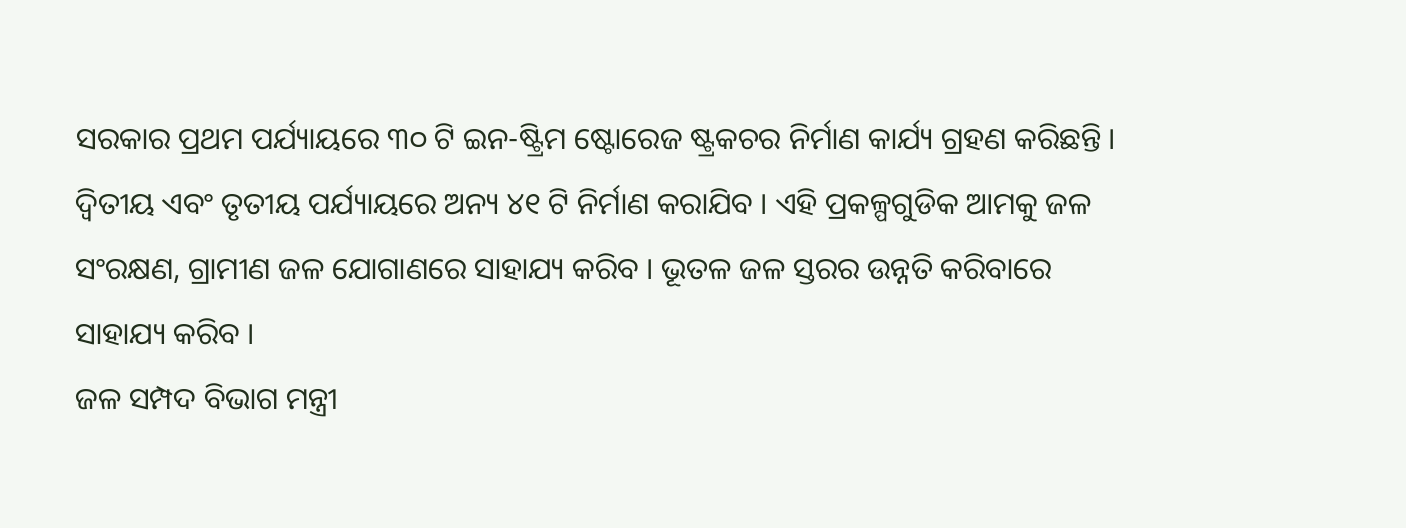ସରକାର ପ୍ରଥମ ପର୍ଯ୍ୟାୟରେ ୩୦ ଟି ଇନ-ଷ୍ଟ୍ରିମ ଷ୍ଟୋରେଜ ଷ୍ଟ୍ରକଚର ନିର୍ମାଣ କାର୍ଯ୍ୟ ଗ୍ରହଣ କରିଛନ୍ତି । ଦ୍ୱିତୀୟ ଏବଂ ତୃତୀୟ ପର୍ଯ୍ୟାୟରେ ଅନ୍ୟ ୪୧ ଟି ନିର୍ମାଣ କରାଯିବ । ଏହି ପ୍ରକଳ୍ପଗୁଡିକ ଆମକୁ ଜଳ ସଂରକ୍ଷଣ, ଗ୍ରାମୀଣ ଜଳ ଯୋଗାଣରେ ସାହାଯ୍ୟ କରିବ । ଭୂତଳ ଜଳ ସ୍ତରର ଉନ୍ନତି କରିବାରେ ସାହାଯ୍ୟ କରିବ ।
ଜଳ ସମ୍ପଦ ବିଭାଗ ମନ୍ତ୍ରୀ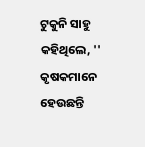ଟୁକୁନି ସାହୁ କହିଥିଲେ, '' କୃଷକମାନେ ହେଉଛନ୍ତି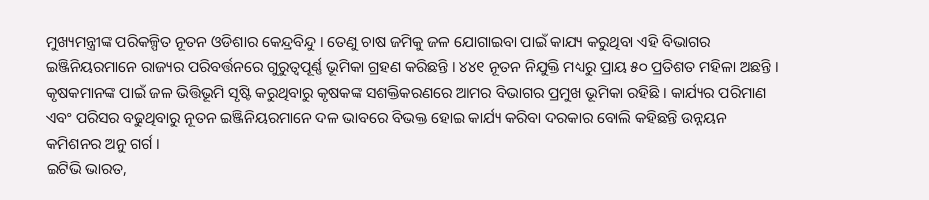ମୁଖ୍ୟମନ୍ତ୍ରୀଙ୍କ ପରିକଳ୍ପିତ ନୂତନ ଓଡିଶାର କେନ୍ଦ୍ରବିନ୍ଦୁ । ତେଣୁ ଚାଷ ଜମିକୁ ଜଳ ଯୋଗାଇବା ପାଇଁ କାଯ୍ୟ କରୁଥିବା ଏହି ବିଭାଗର ଇଞ୍ଜିନିୟରମାନେ ରାଜ୍ୟର ପରିବର୍ତ୍ତନରେ ଗୁରୁତ୍ୱପୂର୍ଣ୍ଣ ଭୂମିକା ଗ୍ରହଣ କରିଛନ୍ତି । ୪୪୧ ନୂତନ ନିଯୁକ୍ତି ମଧ୍ୟରୁ ପ୍ରାୟ ୫୦ ପ୍ରତିଶତ ମହିଳା ଅଛନ୍ତି । କୃଷକମାନଙ୍କ ପାଇଁ ଜଳ ଭିତ୍ତିଭୂମି ସୃଷ୍ଟି କରୁଥିବାରୁ କୃଷକଙ୍କ ସଶକ୍ତିକରଣରେ ଆମର ବିଭାଗର ପ୍ରମୁଖ ଭୂମିକା ରହିଛି । କାର୍ଯ୍ୟର ପରିମାଣ ଏବଂ ପରିସର ବଢୁଥିବାରୁ ନୂତନ ଇଞ୍ଜିନିୟରମାନେ ଦଳ ଭାବରେ ବିଭକ୍ତ ହୋଇ କାର୍ଯ୍ୟ କରିବା ଦରକାର ବୋଲି କହିଛନ୍ତି ଉନ୍ନୟନ କମିଶନର ଅନୁ ଗର୍ଗ ।
ଇଟିଭି ଭାରତ,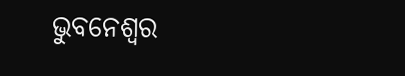ଭୁବନେଶ୍ବର